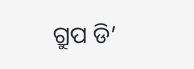ଗ୍ରୁପ ଡି’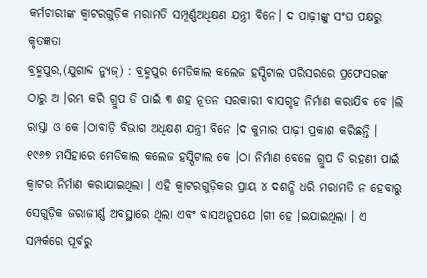କର୍ମଚାରୀଙ୍କ କ୍ୱାଟରଗୁଡ଼ିକ ମରାମତି ସମ୍ପୂର୍ଣ୍ଣଅଧିକ୍ଷଣ ଯନ୍ତ୍ରୀ ବିନେ। ଦ ପାଢ଼ୀଙ୍କୁ ସଂଘ ପକ୍ଷରୁ କୃତଜ୍ଞତା
ବ୍ରହ୍ମପୁର,(ଯୁଗାବ୍ଦ ନ୍ୟୁଜ୍) : ବ୍ରହ୍ମପୁର ମେଡିକାଲ କଲେଜ ହସ୍ପିଟାଲ ପରିସରରେ ପ୍ରଫେସରଙ୍କ ଠାରୁ ଅ ।ରମ୍ଭ କରି ଗ୍ରୁପ ଡି ପାଇଁ ୩ ଶହ ନୂତନ ସରକାରୀ ବାସଗୃହ ନିର୍ମାଣ କରାଯିବ ବେ ।ଲି ରାସ୍ତା ଓ କେ ।ଠାବାଡ଼ି ବିଭାଗ ଅଧିକ୍ଷଣ ଯନ୍ତ୍ରୀ ବିନେ ।ଦ କୁମାର ପାଢ଼ୀ ପ୍ରକାଶ କରିଛନ୍ତି । ୧୯୬୭ ମସିହାରେ ମେଡିକାଲ କଲେଜ ହସ୍ପିଟାଲ କେ ।ଠା ନିର୍ମାଣ ବେଳେ ଗ୍ରୁପ ଡି ରହଣୀ ପାଇଁ କ୍ୱାଟର ନିର୍ମାଣ କରାଯାଇଥିଲା । ଏହି କ୍ୱାଟରଗୁଡ଼ିକର ପ୍ରାୟ ୪ ଦଶନ୍ଧି ଧରି ମରାମତି ନ ହେବାରୁ ସେଗୁଡ଼ିକ ଜରାଜୀର୍ଣ୍ଣ ଅବସ୍ଥାରେ ଥିଲା ଏବଂ ବାସଅନୁପଯେ ।ଗୀ ହେ ।ଇଯାଇଥିଲା । ଏ ସମ୍ପର୍କରେ ପୂର୍ବରୁ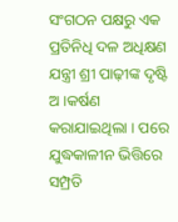ସଂଗଠନ ପକ୍ଷରୁ ଏକ ପ୍ରତିନିଧି ଦଳ ଅଧିକ୍ଷଣ ଯନ୍ତ୍ରୀ ଶ୍ରୀ ପାଢ଼ୀଙ୍କ ଦୃଷ୍ଟି ଅ ।କର୍ଷଣ କରାଯାଇଥିଲା । ପରେ ଯୁଦ୍ଧକାଳୀନ ଭିତ୍ତିରେ ସମ୍ପ୍ରତି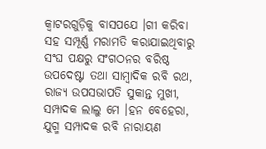କ୍ୱାଟରଗୁଡ଼ିକୁ ବାସପଯେ ।ଗୀ କରିବା ସହ ସମ୍ପୂର୍ଣ୍ଣ ମରାମତି କରାଯାଇଥିବାରୁ ସଂଘ ପକ୍ଷରୁ ସଂଗଠନର ବରିଷ୍ଠ ଉପଦେଷ୍ଟା ତଥା ସାମ୍ବାଦିକ ରବି ରଥ, ରାଜ୍ୟ ଉପସଭାପତି ସୁକାନ୍ତ ମୁଖୀ, ସମ୍ପାଦକ ଲାଲୁ ମେ ।ହନ ବେହେରା, ଯୁଗ୍ମ ସମ୍ପାଦକ ରବି ନାରାୟଣ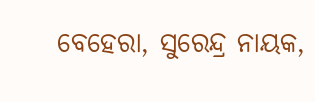ବେହେରା, ସୁରେନ୍ଦ୍ର ନାୟକ,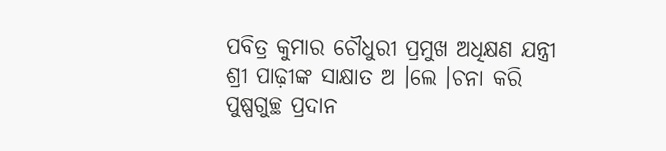ପବିତ୍ର କୁମାର ଚୌଧୁରୀ ପ୍ରମୁଖ ଅଧିକ୍ଷଣ ଯନ୍ତ୍ରୀ ଶ୍ରୀ ପାଢ଼ୀଙ୍କ ସାକ୍ଷାତ ଅ ।ଲେ ।ଚନା କରି ପୁଷ୍ପଗୁଚ୍ଛ ପ୍ରଦାନ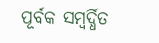ପୂର୍ବକ ସମ୍ବର୍ଦ୍ଧିତ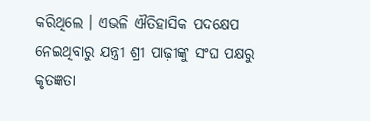କରିଥିଲେ । ଏଭଳି ଐତିହାସିକ ପଦକ୍ଷେପ ନେଇଥିବାରୁ ଯନ୍ତ୍ରୀ ଶ୍ରୀ ପାଢ଼ୀଙ୍କୁ ସଂଘ ପକ୍ଷରୁ କୃତଜ୍ଞତା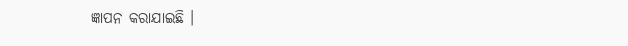ଜ୍ଞାପନ କରାଯାଇଛି ।